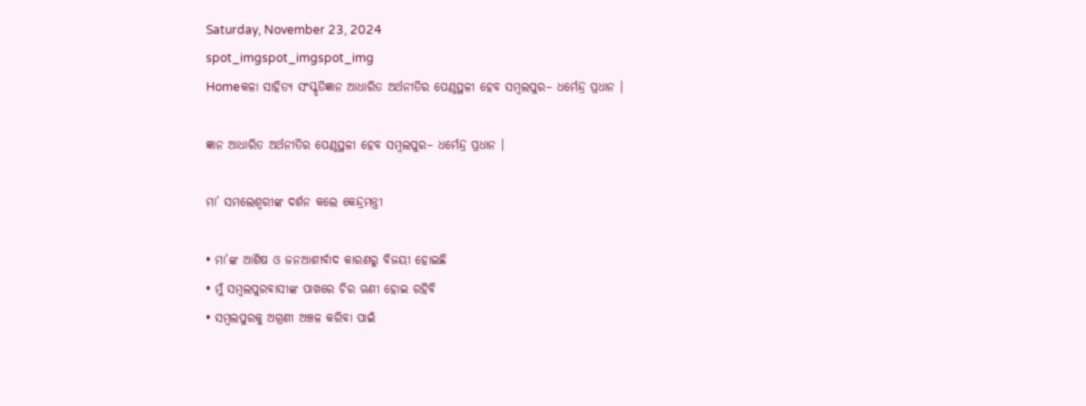Saturday, November 23, 2024
spot_imgspot_imgspot_img
Homeକଳା ସାହିତ୍ୟ ସଂସ୍କୃତିଜ୍ଞାନ ଆଧାରିତ ଅର୍ଥନୀତିର ପେଣ୍ଠସ୍ଥଳୀ ହେବ ସମ୍ବଲପୁର– ଧର୍ମେନ୍ଦ୍ର ପ୍ରଧାନ ।

ଜ୍ଞାନ ଆଧାରିତ ଅର୍ଥନୀତିର ପେଣ୍ଠସ୍ଥଳୀ ହେବ ସମ୍ବଲପୁର– ଧର୍ମେନ୍ଦ୍ର ପ୍ରଧାନ ।

ମା’ ସମଲେଶ୍ୱରୀଙ୍କ ଦର୍ଶନ କଲେ କେନ୍ଦ୍ରମନ୍ତ୍ରୀ

• ମା’ଙ୍କ ଆଶିଷ ଓ ଜନଆଶୀର୍ବାଦ କାରଣରୁ ବିଜୟୀ ହୋଇଛି
• ମୁଁ ସମ୍ବଲପୁରବାସୀଙ୍କ ପାଖରେ ଚିର ଋଣୀ ହୋଇ ରହିବି
• ସମ୍ବଲପୁରକୁ ଅଗ୍ରଣୀ ଅଞ୍ଚଳ କରିବା ପାଇଁ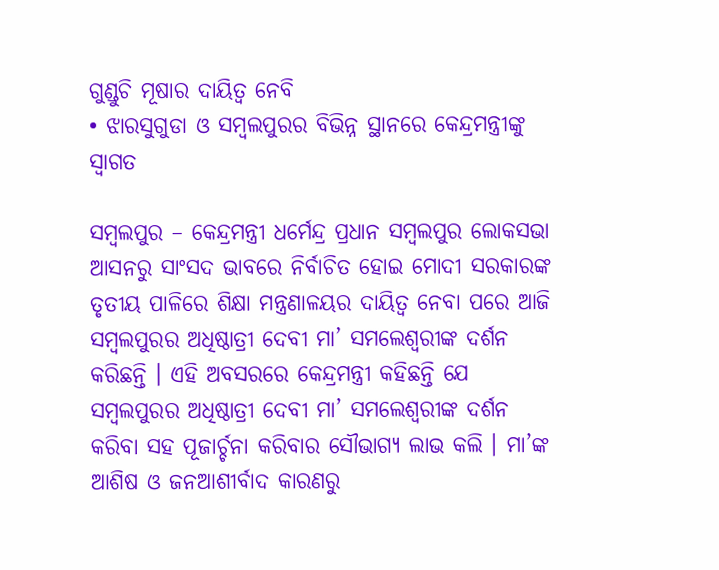ଗୁଣ୍ଡୁଚି ମୂଷାର ଦାୟିତ୍ୱ ନେବି
• ଝାରସୁଗୁଡା ଓ ସମ୍ବଲପୁରର ବିଭିନ୍ନ ସ୍ଥାନରେ କେନ୍ଦ୍ରମନ୍ତ୍ରୀଙ୍କୁ ସ୍ୱାଗତ

ସମ୍ବଲପୁର – କେନ୍ଦ୍ରମନ୍ତ୍ରୀ ଧର୍ମେନ୍ଦ୍ର ପ୍ରଧାନ ସମ୍ବଲପୁର ଲୋକସଭା ଆସନରୁ ସାଂସଦ ଭାବରେ ନିର୍ବାଚିତ ହୋଇ ମୋଦୀ ସରକାରଙ୍କ ତୃତୀୟ ପାଳିରେ ଶିକ୍ଷା ମନ୍ତ୍ରଣାଳୟର ଦାୟିତ୍ୱ ନେବା ପରେ ଆଜି ସମ୍ବଲପୁରର ଅଧିଷ୍ଠାତ୍ରୀ ଦେବୀ ମା’ ସମଲେଶ୍ୱରୀଙ୍କ ଦର୍ଶନ କରିଛନ୍ତି । ଏହି ଅବସରରେ କେନ୍ଦ୍ରମନ୍ତ୍ରୀ କହିଛନ୍ତି ଯେ ସମ୍ବଲପୁରର ଅଧିଷ୍ଠାତ୍ରୀ ଦେବୀ ମା’ ସମଲେଶ୍ୱରୀଙ୍କ ଦର୍ଶନ କରିବା ସହ ପୂଜାର୍ଚ୍ଚନା କରିବାର ସୌଭାଗ୍ୟ ଲାଭ କଲି । ମା’ଙ୍କ ଆଶିଷ ଓ ଜନଆଶୀର୍ବାଦ କାରଣରୁ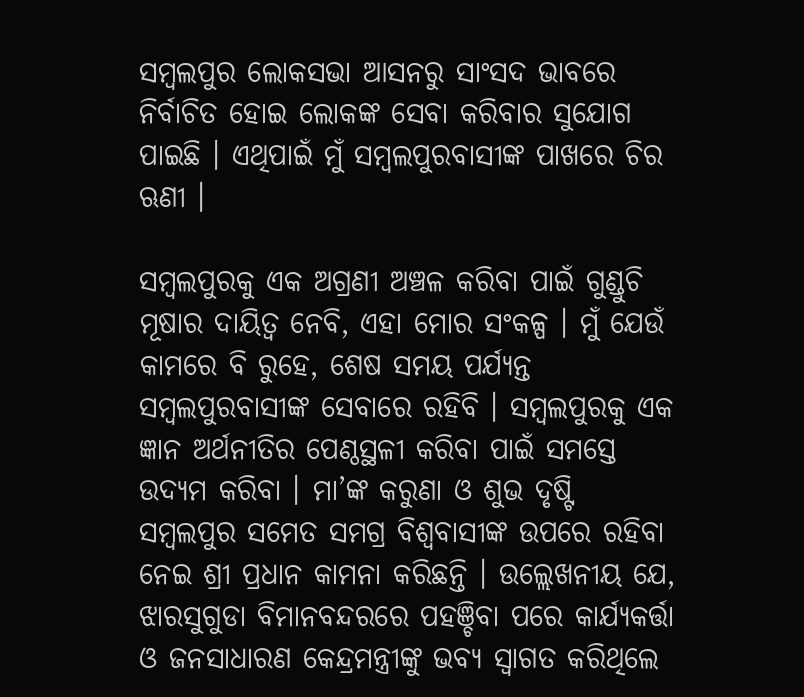ସମ୍ବଲପୁର ଲୋକସଭା ଆସନରୁ ସାଂସଦ ଭାବରେ ନିର୍ବାଚିତ ହୋଇ ଲୋକଙ୍କ ସେବା କରିବାର ସୁଯୋଗ ପାଇଛି । ଏଥିପାଇଁ ମୁଁ ସମ୍ବଲପୁରବାସୀଙ୍କ ପାଖରେ ଚିର ଋଣୀ ।

ସମ୍ବଲପୁରକୁ ଏକ ଅଗ୍ରଣୀ ଅଞ୍ଚଳ କରିବା ପାଇଁ ଗୁଣ୍ଡୁଚି ମୂଷାର ଦାୟିତ୍ୱ ନେବି, ଏହା ମୋର ସଂକଳ୍ପ । ମୁଁ ଯେଉଁ କାମରେ ବି ରୁହେ, ଶେଷ ସମୟ ପର୍ଯ୍ୟନ୍ତ ସମ୍ବଲପୁରବାସୀଙ୍କ ସେବାରେ ରହିବି । ସମ୍ବଲପୁରକୁ ଏକ ଜ୍ଞାନ ଅର୍ଥନୀତିର ପେଣ୍ଠସ୍ଥଳୀ କରିବା ପାଇଁ ସମସ୍ତେ ଉଦ୍ୟମ କରିବା । ମା’ଙ୍କ କରୁଣା ଓ ଶୁଭ ଦୃଷ୍ଟି ସମ୍ବଲପୁର ସମେତ ସମଗ୍ର ବିଶ୍ୱବାସୀଙ୍କ ଉପରେ ରହିବା ନେଇ ଶ୍ରୀ ପ୍ରଧାନ କାମନା କରିଛନ୍ତି । ଉଲ୍ଲେଖନୀୟ ଯେ, ଝାରସୁଗୁଡା ବିମାନବନ୍ଦରରେ ପହଞ୍ଚିବା ପରେ କାର୍ଯ୍ୟକର୍ତ୍ତା ଓ ଜନସାଧାରଣ କେନ୍ଦ୍ରମନ୍ତ୍ରୀଙ୍କୁ ଭବ୍ୟ ସ୍ୱାଗତ କରିଥିଲେ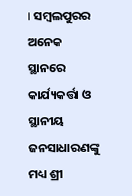। ସମ୍ବଲପୁରର ଅନେକ ସ୍ଥାନରେ କାର୍ଯ୍ୟକର୍ତ୍ତା ଓ ସ୍ଥାନୀୟ ଜନସାଧାରଣଙ୍କୁ ମଧ୍ୟ ଶ୍ରୀ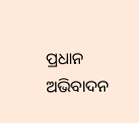ପ୍ରଧାନ ଅଭିବାଦନ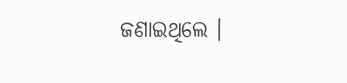ଜଣାଇଥିଲେ ।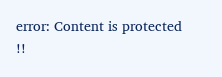error: Content is protected !!